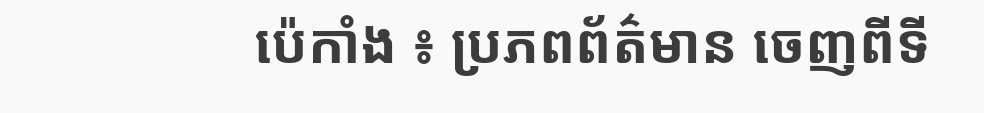ប៉េកាំង ៖ ប្រភពព័ត៌មាន ចេញពីទី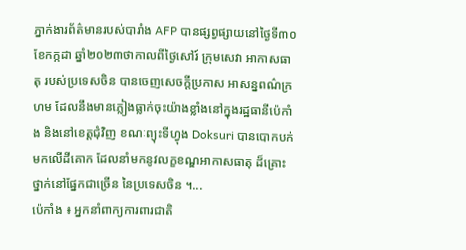ភ្នាក់ងារព័ត៌មានរបស់បារាំង AFP បានផ្សព្វផ្សាយនៅថ្ងៃទី៣០ ខែកក្កដា ឆ្នាំ២០២៣ថាកាលពីថ្ងៃសៅរ៍ ក្រុមសេវា អាកាសធាតុ របស់ប្រទេសចិន បានចេញសេចក្តីប្រកាស អាសន្នពណ៌ក្រហម ដែលនឹងមានភ្លៀងធ្លាក់ចុះយ៉ាងខ្លាំងនៅក្នុងរដ្ឋធានីប៉េកាំង និងនៅខេត្តជុំវិញ ខណៈព្យុះទីហ្វុង Doksuri បានបោកបក់មកលើដីគោក ដែលនាំមកនូវលក្ខខណ្ឌអាកាសធាតុ ដ៏គ្រោះថ្នាក់នៅផ្នែកជាច្រើន នៃប្រទេសចិន ។...
ប៉េកាំង ៖ អ្នកនាំពាក្យការពារជាតិ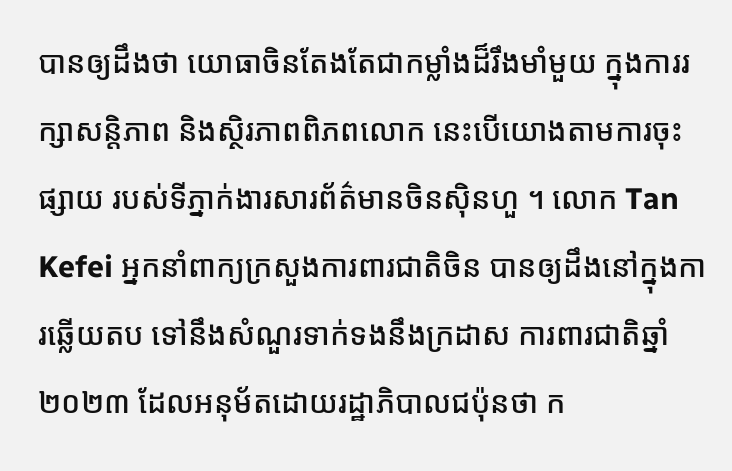បានឲ្យដឹងថា យោធាចិនតែងតែជាកម្លាំងដ៏រឹងមាំមួយ ក្នុងការរក្សាសន្តិភាព និងស្ថិរភាពពិភពលោក នេះបើយោងតាមការចុះផ្សាយ របស់ទីភ្នាក់ងារសារព័ត៌មានចិនស៊ិនហួ ។ លោក Tan Kefei អ្នកនាំពាក្យក្រសួងការពារជាតិចិន បានឲ្យដឹងនៅក្នុងការឆ្លើយតប ទៅនឹងសំណួរទាក់ទងនឹងក្រដាស ការពារជាតិឆ្នាំ២០២៣ ដែលអនុម័តដោយរដ្ឋាភិបាលជប៉ុនថា ក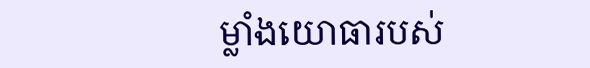ម្លាំងយោធារបស់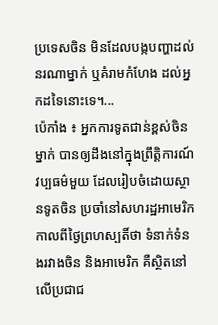ប្រទេសចិន មិនដែលបង្កបញ្ហាដល់នរណាម្នាក់ ឬគំរាមកំហែង ដល់អ្នកដទៃនោះទេ។...
ប៉េកាំង ៖ អ្នកការទូតជាន់ខ្ពស់ចិនម្នាក់ បានឲ្យដឹងនៅក្នុងព្រឹត្តិការណ៍វប្បធម៌មួយ ដែលរៀបចំដោយស្ថានទូតចិន ប្រចាំនៅសហរដ្ឋអាមេរិក កាលពីថ្ងៃព្រហស្បតិ៍ថា ទំនាក់ទំនងរវាងចិន និងអាមេរិក គឺស្ថិតនៅលើប្រជាជ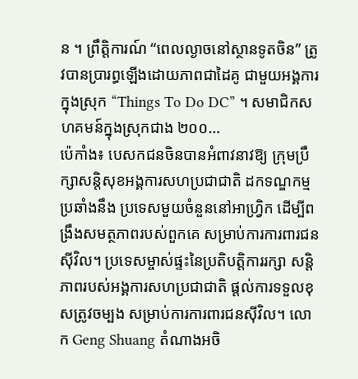ន ។ ព្រឹត្តិការណ៍ “ពេលល្ងាចនៅស្ថានទូតចិន” ត្រូវបានប្រារព្ធឡើងដោយភាពជាដៃគូ ជាមួយអង្គការក្នុងស្រុក “Things To Do DC” ។ សមាជិកសហគមន៍ក្នុងស្រុកជាង ២០០...
ប៉េកាំង៖ បេសកជនចិនបានអំពាវនាវឱ្យ ក្រុមប្រឹក្សាសន្តិសុខអង្គការសហប្រជាជាតិ ដកទណ្ឌកម្មប្រឆាំងនឹង ប្រទេសមួយចំនួននៅអាហ្វ្រិក ដើម្បីពង្រឹងសមត្ថភាពរបស់ពួកគេ សម្រាប់ការការពារជនស៊ីវិល។ ប្រទេសម្ចាស់ផ្ទះនៃប្រតិបត្តិការរក្សា សន្តិភាពរបស់អង្គការសហប្រជាជាតិ ផ្តល់ការទទួលខុសត្រូវចម្បង សម្រាប់ការការពារជនស៊ីវិល។ លោក Geng Shuang តំណាងអចិ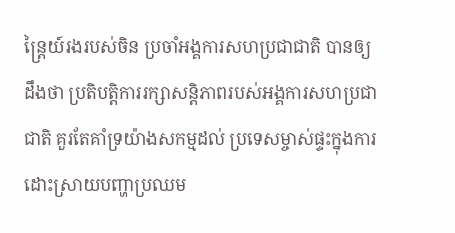ន្ត្រៃយ៍រងរបស់ចិន ប្រចាំអង្គការសហប្រជាជាតិ បានឲ្យដឹងថា ប្រតិបត្តិការរក្សាសន្តិភាពរបស់អង្គការសហប្រជាជាតិ គួរតែគាំទ្រយ៉ាងសកម្មដល់ ប្រទេសម្ចាស់ផ្ទះក្នុងការដោះស្រាយបញ្ហាប្រឈម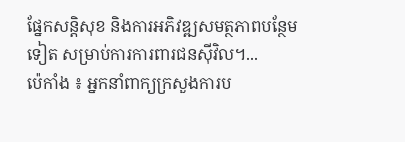ផ្នែកសន្តិសុខ និងការអភិវឌ្ឍសមត្ថភាពបន្ថែមទៀត សម្រាប់ការការពារជនស៊ីវិល។...
ប៉េកាំង ៖ អ្នកនាំពាក្យក្រសួងការប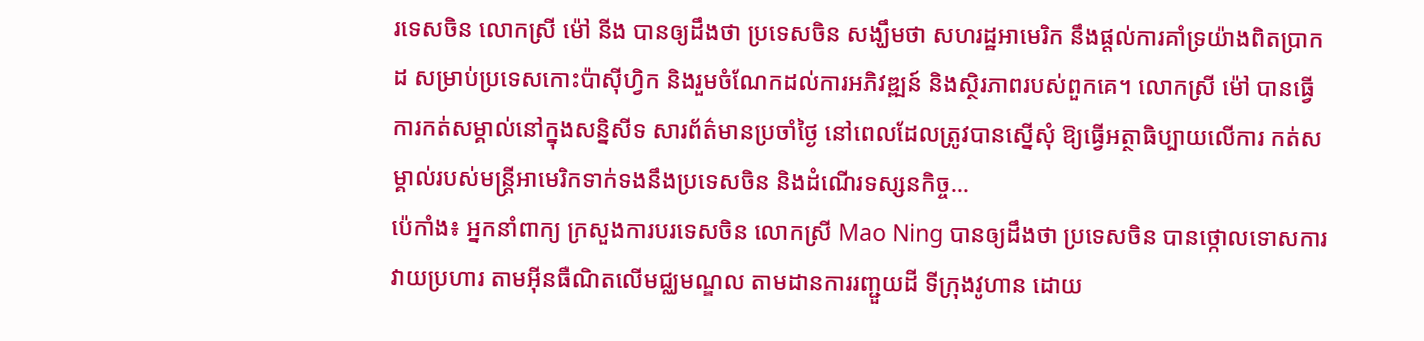រទេសចិន លោកស្រី ម៉ៅ នីង បានឲ្យដឹងថា ប្រទេសចិន សង្ឃឹមថា សហរដ្ឋអាមេរិក នឹងផ្តល់ការគាំទ្រយ៉ាងពិតប្រាកដ សម្រាប់ប្រទេសកោះប៉ាស៊ីហ្វិក និងរួមចំណែកដល់ការអភិវឌ្ឍន៍ និងស្ថិរភាពរបស់ពួកគេ។ លោកស្រី ម៉ៅ បានធ្វើការកត់សម្គាល់នៅក្នុងសន្និសីទ សារព័ត៌មានប្រចាំថ្ងៃ នៅពេលដែលត្រូវបានស្នើសុំ ឱ្យធ្វើអត្ថាធិប្បាយលើការ កត់សម្គាល់របស់មន្ត្រីអាមេរិកទាក់ទងនឹងប្រទេសចិន និងដំណើរទស្សនកិច្ច...
ប៉េកាំង៖ អ្នកនាំពាក្យ ក្រសួងការបរទេសចិន លោកស្រី Mao Ning បានឲ្យដឹងថា ប្រទេសចិន បានថ្កោលទោសការ វាយប្រហារ តាមអ៊ីនធឺណិតលើមជ្ឈមណ្ឌល តាមដានការរញ្ជួយដី ទីក្រុងវូហាន ដោយ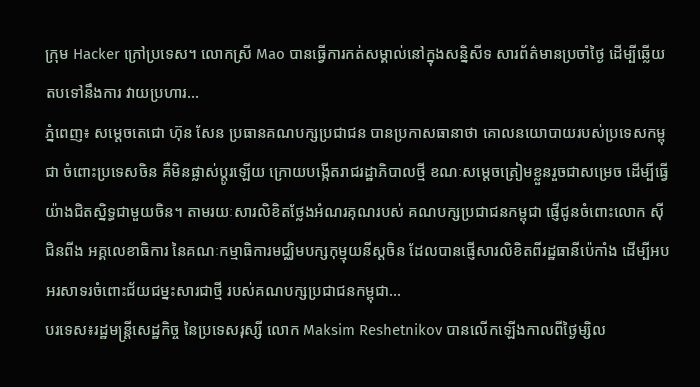ក្រុម Hacker ក្រៅប្រទេស។ លោកស្រី Mao បានធ្វើការកត់សម្គាល់នៅក្នុងសន្និសីទ សារព័ត៌មានប្រចាំថ្ងៃ ដើម្បីឆ្លើយតបទៅនឹងការ វាយប្រហារ...
ភ្នំពេញ៖ សម្ដេចតេជោ ហ៊ុន សែន ប្រធានគណបក្សប្រជាជន បានប្រកាសធានាថា គោលនយោបាយរបស់ប្រទេសកម្ពុជា ចំពោះប្រទេសចិន គឺមិនផ្លាស់ប្ដូរឡើយ ក្រោយបង្កើតរាជរដ្ឋាភិបាលថ្មី ខណៈសម្ដេចត្រៀមខ្លួនរួចជាសម្រេច ដើម្បីធ្វើយ៉ាងជិតស្និទ្ធជាមួយចិន។ តាមរយៈសារលិខិតថ្លែងអំណរគុណរបស់ គណបក្សប្រជាជនកម្ពុជា ផ្ញើជូនចំពោះលោក ស៊ី ជិនពីង អគ្គលេខាធិការ នៃគណៈកម្មាធិការមជ្ឈិមបក្សកុម្មុយនីស្ដចិន ដែលបានផ្ញើសារលិខិតពីរដ្ឋធានីប៉េកាំង ដើម្បីអបអរសាទរចំពោះជ័យជម្នះសារជាថ្មី របស់គណបក្សប្រជាជនកម្ពុជា...
បរទេស៖រដ្ឋមន្ត្រីសេដ្ឋកិច្ច នៃប្រទេសរុស្សី លោក Maksim Reshetnikov បានលើកឡើងកាលពីថ្ងៃម្សិល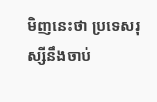មិញនេះថា ប្រទេសរុស្សីនឹងចាប់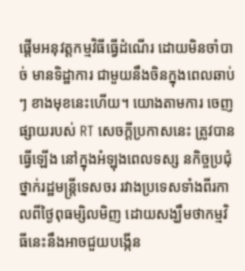ផ្តើមអនុវត្តកម្មវិធីធ្វើដំណើរ ដោយមិនចាំបាច់ មានទិដ្ឋាការ ជាមួយនឹងចិនក្នុងពេលឆាប់ៗ ខាងមុខនេះហើយ។ យោងតាមការ ចេញផ្សាយរបស់ RT សេចក្តីប្រកាសនេះ ត្រូវបានធ្វើឡើង នៅក្នុងអំឡុងពេលទស្ស នកិច្ចប្រជុំថ្នាក់រដ្ឋមន្ត្រីទេសចរ រវាងប្រទេសទាំងពីរកាលពីថ្ងៃពុធម្សិលមិញ ដោយសង្ឃឹមថាកម្មវិធីនេះនឹងអាចជួយបង្កើន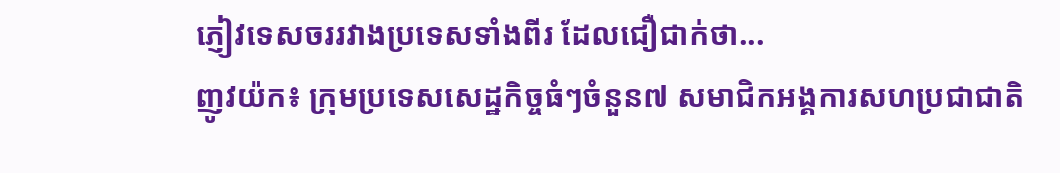ភ្ញៀវទេសចររវាងប្រទេសទាំងពីរ ដែលជឿជាក់ថា...
ញូវយ៉ក៖ ក្រុមប្រទេសសេដ្ឋកិច្ចធំៗចំនួន៧ សមាជិកអង្គការសហប្រជាជាតិ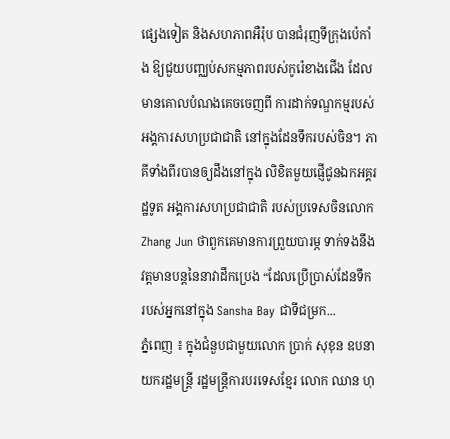ផ្សេងទៀត និងសហភាពអឺរ៉ុប បានជំរុញទីក្រុងប៉េកាំង ឱ្យជួយបញ្ឈប់សកម្មភាពរបស់កូរ៉េខាងជើង ដែលមានគោលបំណងគេចចេញពី ការដាក់ទណ្ឌកម្មរបស់អង្គការសហប្រជាជាតិ នៅក្នុងដែនទឹករបស់ចិន។ ភាគីទាំងពីរបានឲ្យដឹងនៅក្នុង លិខិតមួយផ្ញើជូនឯកអគ្គរដ្ឋទូត អង្គការសហប្រជាជាតិ របស់ប្រទេសចិនលោក Zhang Jun ថាពួកគេមានការព្រួយបារម្ភ ទាក់ទងនឹងវត្តមានបន្តនៃនាវាដឹកប្រេង “ដែលប្រើប្រាស់ដែនទឹក របស់អ្នកនៅក្នុង Sansha Bay ជាទីជម្រក...
ភ្នំពេញ ៖ ក្នុងជំនួបជាមួយលោក ប្រាក់ សុខុន ឧបនាយករដ្ឋមន្ត្រី រដ្ឋមន្ត្រីការបរទេសខ្មែរ លោក ឈាន ហុ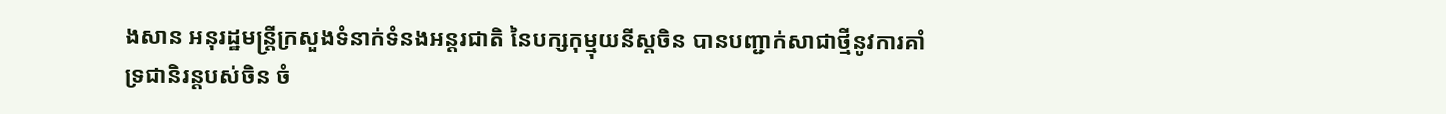ងសាន អនុរដ្ឋមន្ត្រីក្រសួងទំនាក់ទំនងអន្តរជាតិ នៃបក្សកុម្មុយនីស្តចិន បានបញ្ជាក់សាជាថ្មីនូវការគាំទ្រជានិរន្តបស់ចិន ចំ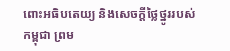ពោះអធិបតេយ្យ និងសេចក្តីថ្លៃថ្នូររបស់កម្ពុជា ព្រម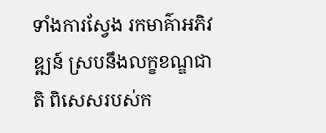ទាំងការស្វែង រកមាគ៌ាអភិវឌ្ឍន៍ ស្របនឹងលក្ខខណ្ឌជាតិ ពិសេសរបស់ក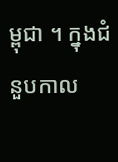ម្ពុជា ។ ក្នុងជំនួបកាល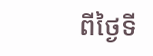ពីថ្ងៃទី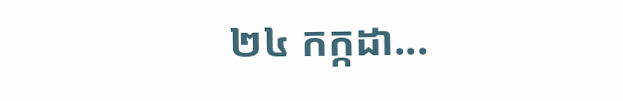២៤ កក្កដា...